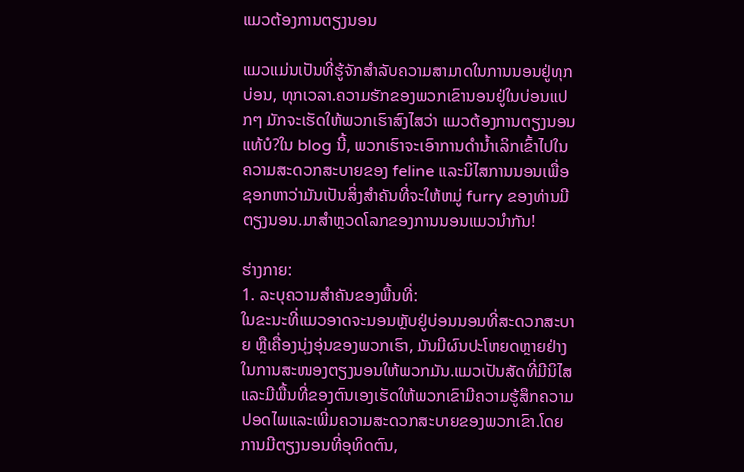ແມວຕ້ອງການຕຽງນອນ

ແມວແມ່ນເປັນທີ່ຮູ້ຈັກສໍາລັບຄວາມສາມາດໃນການນອນຢູ່ທຸກບ່ອນ, ທຸກເວລາ.ຄວາມຮັກຂອງພວກເຂົານອນຢູ່ໃນບ່ອນແປກໆ ມັກຈະເຮັດໃຫ້ພວກເຮົາສົງໄສວ່າ ແມວຕ້ອງການຕຽງນອນແທ້ບໍ?ໃນ blog ນີ້, ພວກເຮົາຈະເອົາການດໍານ້ຳເລິກເຂົ້າໄປໃນຄວາມສະດວກສະບາຍຂອງ feline ແລະນິໄສການນອນເພື່ອຊອກຫາວ່າມັນເປັນສິ່ງສໍາຄັນທີ່ຈະໃຫ້ຫມູ່ furry ຂອງທ່ານມີຕຽງນອນ.ມາສຳຫຼວດໂລກຂອງການນອນແມວນຳກັນ!

ຮ່າງກາຍ:
1. ລະບຸຄວາມສຳຄັນຂອງພື້ນທີ່:
ໃນຂະນະທີ່ແມວອາດຈະນອນຫຼັບຢູ່ບ່ອນນອນທີ່ສະດວກສະບາຍ ຫຼືເຄື່ອງນຸ່ງອຸ່ນຂອງພວກເຮົາ, ມັນມີຜົນປະໂຫຍດຫຼາຍຢ່າງໃນການສະໜອງຕຽງນອນໃຫ້ພວກມັນ.ແມວເປັນສັດທີ່ມີນິໄສແລະມີພື້ນທີ່ຂອງຕົນເອງເຮັດໃຫ້ພວກເຂົາມີຄວາມຮູ້ສຶກຄວາມປອດໄພແລະເພີ່ມຄວາມສະດວກສະບາຍຂອງພວກເຂົາ.ໂດຍການມີຕຽງນອນທີ່ອຸທິດຕົນ,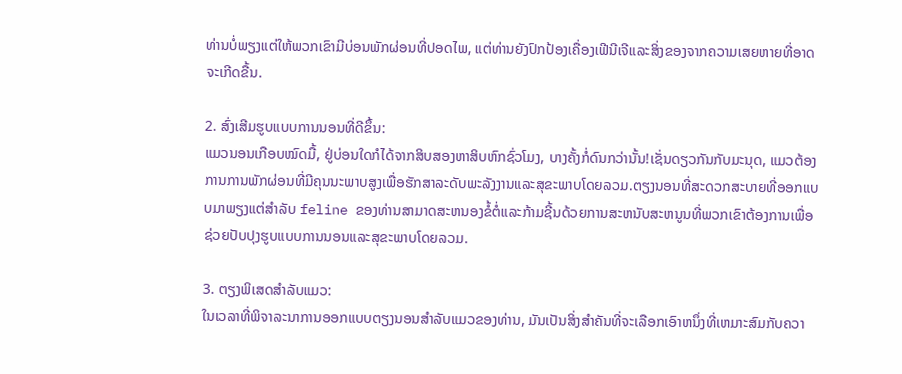ທ່ານບໍ່ພຽງແຕ່ໃຫ້ພວກເຂົາມີບ່ອນພັກຜ່ອນທີ່ປອດໄພ, ແຕ່ທ່ານຍັງປົກປ້ອງເຄື່ອງເຟີນີເຈີແລະສິ່ງຂອງຈາກຄວາມເສຍຫາຍທີ່ອາດຈະເກີດຂື້ນ.

2. ສົ່ງເສີມຮູບແບບການນອນທີ່ດີຂຶ້ນ:
ແມວນອນເກືອບໝົດມື້, ຢູ່ບ່ອນໃດກໍໄດ້ຈາກສິບສອງຫາສິບຫົກຊົ່ວໂມງ, ບາງຄັ້ງກໍ່ດົນກວ່ານັ້ນ!ເຊັ່ນດຽວກັນກັບມະນຸດ, ແມວຕ້ອງການການພັກຜ່ອນທີ່ມີຄຸນນະພາບສູງເພື່ອຮັກສາລະດັບພະລັງງານແລະສຸຂະພາບໂດຍລວມ.ຕຽງນອນທີ່ສະດວກສະບາຍທີ່ອອກແບບມາພຽງແຕ່ສໍາລັບ feline ຂອງທ່ານສາມາດສະຫນອງຂໍ້ຕໍ່ແລະກ້າມຊີ້ນດ້ວຍການສະຫນັບສະຫນູນທີ່ພວກເຂົາຕ້ອງການເພື່ອຊ່ວຍປັບປຸງຮູບແບບການນອນແລະສຸຂະພາບໂດຍລວມ.

3. ຕຽງພິເສດສໍາລັບແມວ:
ໃນເວລາທີ່ພິຈາລະນາການອອກແບບຕຽງນອນສໍາລັບແມວຂອງທ່ານ, ມັນເປັນສິ່ງສໍາຄັນທີ່ຈະເລືອກເອົາຫນຶ່ງທີ່ເຫມາະສົມກັບຄວາ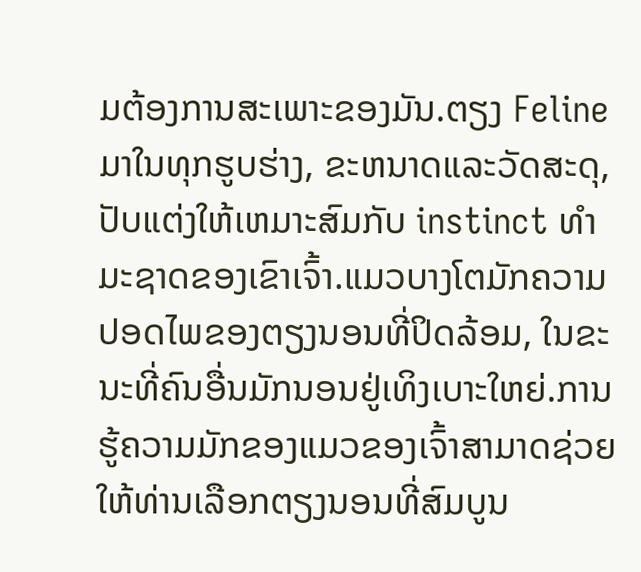ມຕ້ອງການສະເພາະຂອງມັນ.ຕຽງ Feline ມາໃນທຸກຮູບຮ່າງ, ຂະຫນາດແລະວັດສະດຸ, ປັບແຕ່ງໃຫ້ເຫມາະສົມກັບ instinct ທໍາມະຊາດຂອງເຂົາເຈົ້າ.ແມວບາງໂຕມັກຄວາມປອດໄພຂອງຕຽງນອນທີ່ປິດລ້ອມ, ໃນຂະນະທີ່ຄົນອື່ນມັກນອນຢູ່ເທິງເບາະໃຫຍ່.ການຮູ້ຄວາມມັກຂອງແມວຂອງເຈົ້າສາມາດຊ່ວຍໃຫ້ທ່ານເລືອກຕຽງນອນທີ່ສົມບູນ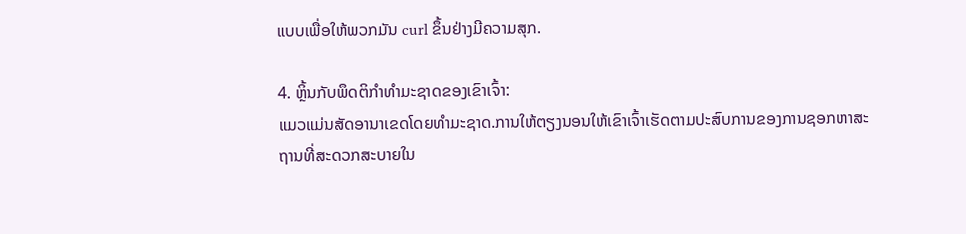ແບບເພື່ອໃຫ້ພວກມັນ curl ຂຶ້ນຢ່າງມີຄວາມສຸກ.

4. ຫຼິ້ນກັບພຶດຕິກໍາທໍາມະຊາດຂອງເຂົາເຈົ້າ:
ແມວແມ່ນສັດອານາເຂດໂດຍທໍາມະຊາດ.ການໃຫ້ຕຽງນອນໃຫ້ເຂົາເຈົ້າເຮັດຕາມປະສົບການຂອງການຊອກຫາສະຖານທີ່ສະດວກສະບາຍໃນ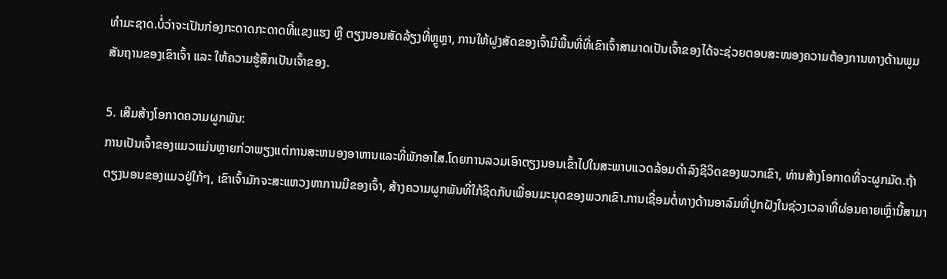ທໍາມະຊາດ.ບໍ່ວ່າຈະເປັນກ່ອງກະດາດກະດາດທີ່ແຂງແຮງ ຫຼື ຕຽງນອນສັດລ້ຽງທີ່ຫຼູຫຼາ, ການໃຫ້ຝູງສັດຂອງເຈົ້າມີພື້ນທີ່ທີ່ເຂົາເຈົ້າສາມາດເປັນເຈົ້າຂອງໄດ້ຈະຊ່ວຍຕອບສະໜອງຄວາມຕ້ອງການທາງດ້ານພູມສັນຖານຂອງເຂົາເຈົ້າ ແລະ ໃຫ້ຄວາມຮູ້ສຶກເປັນເຈົ້າຂອງ.

5. ເສີມສ້າງໂອກາດຄວາມຜູກພັນ:
ການເປັນເຈົ້າຂອງແມວແມ່ນຫຼາຍກ່ວາພຽງແຕ່ການສະຫນອງອາຫານແລະທີ່ພັກອາໄສ.ໂດຍການລວມເອົາຕຽງນອນເຂົ້າໄປໃນສະພາບແວດລ້ອມດໍາລົງຊີວິດຂອງພວກເຂົາ, ທ່ານສ້າງໂອກາດທີ່ຈະຜູກມັດ.ຖ້າຕຽງນອນຂອງແມວຢູ່ໃກ້ໆ, ເຂົາເຈົ້າມັກຈະສະແຫວງຫາການມີຂອງເຈົ້າ, ສ້າງຄວາມຜູກພັນທີ່ໃກ້ຊິດກັບເພື່ອນມະນຸດຂອງພວກເຂົາ.ການເຊື່ອມຕໍ່ທາງດ້ານອາລົມທີ່ປູກຝັງໃນຊ່ວງເວລາທີ່ຜ່ອນຄາຍເຫຼົ່ານີ້ສາມາ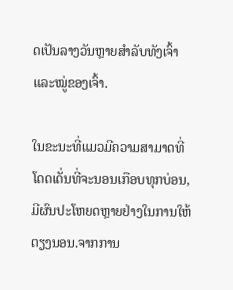ດເປັນລາງວັນຫຼາຍສໍາລັບທັງເຈົ້າ ແລະໝູ່ຂອງເຈົ້າ.

ໃນຂະນະທີ່ແມວມີຄວາມສາມາດທີ່ໂດດເດັ່ນທີ່ຈະນອນເກືອບທຸກບ່ອນ, ມີຜົນປະໂຫຍດຫຼາຍຢ່າງໃນການໃຫ້ຕຽງນອນ.ຈາກການ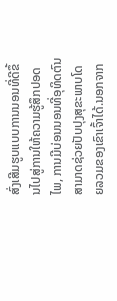ສົ່ງເສີມຮູບແບບການນອນທີ່ດີຂຶ້ນໄປສູ່ການໃຫ້ຄວາມຮູ້ສຶກປອດໄພ, ການມີບ່ອນນອນທີ່ອຸທິດຕົນສາມາດຊ່ວຍປັບປຸງສຸຂະພາບໂດຍລວມຂອງເຂົາເຈົ້າໄດ້.ນອກຈາກ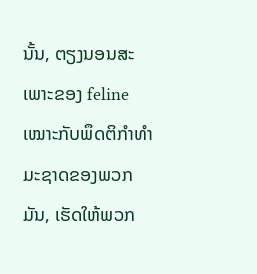ນັ້ນ, ຕຽງນອນສະເພາະຂອງ feline ເໝາະກັບພຶດຕິກຳທຳມະຊາດຂອງພວກມັນ, ເຮັດໃຫ້ພວກ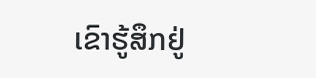ເຂົາຮູ້ສຶກຢູ່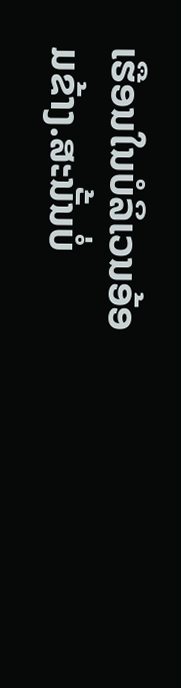ເຮືອນໃນບໍລິເວນອ້ອມຂ້າງ.ສະນັ້ນບໍ່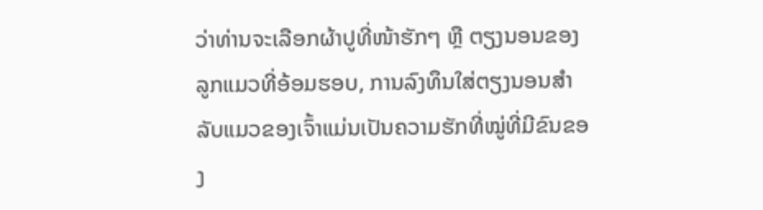ວ່າທ່ານຈະເລືອກຜ້າປູທີ່ໜ້າຮັກໆ ຫຼື ຕຽງນອນຂອງລູກແມວທີ່ອ້ອມຮອບ, ການລົງທຶນໃສ່ຕຽງນອນສຳລັບແມວຂອງເຈົ້າແມ່ນເປັນຄວາມຮັກທີ່ໝູ່ທີ່ມີຂົນຂອງ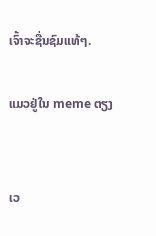ເຈົ້າຈະຊື່ນຊົມແທ້ໆ.

ແມວຢູ່ໃນ meme ຕຽງ


ເວ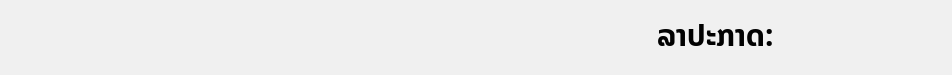ລາປະກາດ: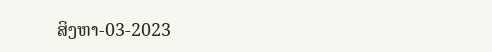ສິງຫາ-03-2023